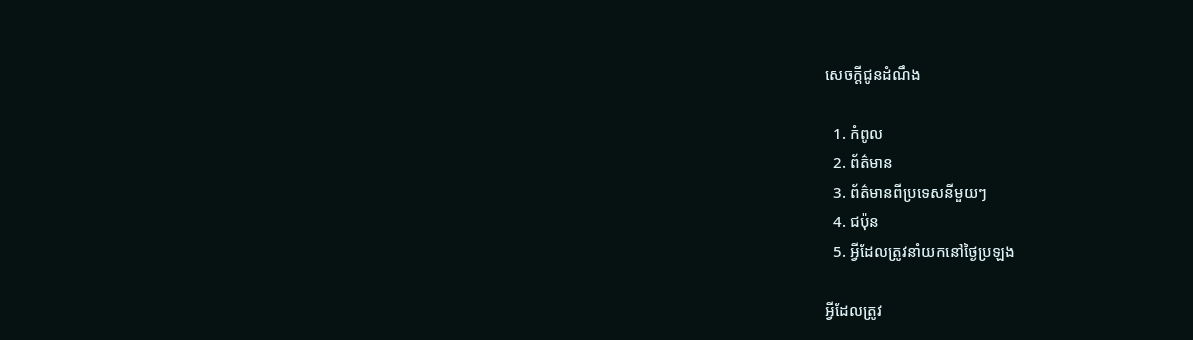សេចក្តីជូនដំណឹង

  1. កំពូល
  2. ព័ត៌មាន
  3. ព័ត៌មានពីប្រទេសនីមួយៗ
  4. ជប៉ុន
  5. អ្វីដែលត្រូវនាំយកនៅថ្ងៃប្រឡង

អ្វីដែលត្រូវ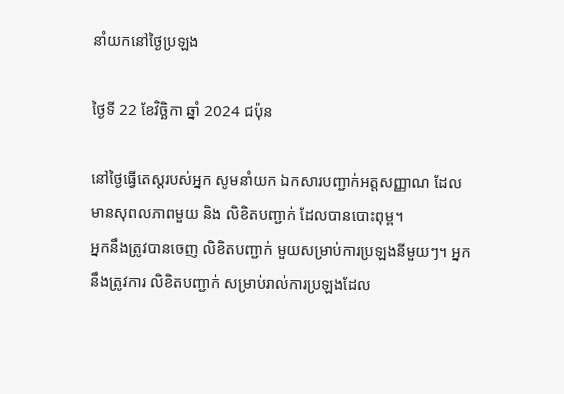នាំយកនៅថ្ងៃប្រឡង

ថ្ងៃទី 22 ខែវិច្ឆិកា ឆ្នាំ 2024 ជប៉ុន

នៅថ្ងៃធ្វើតេស្តរបស់អ្នក សូមនាំយក ឯកសារបញ្ជាក់អត្តសញ្ញាណ ដែលមានសុពលភាពមួយ និង លិខិតបញ្ជាក់ ដែលបានបោះពុម្ព។
អ្នកនឹងត្រូវបានចេញ លិខិតបញ្ជាក់ មួយសម្រាប់ការប្រឡងនីមួយៗ។ អ្នកនឹងត្រូវការ លិខិតបញ្ជាក់ សម្រាប់រាល់ការប្រឡងដែល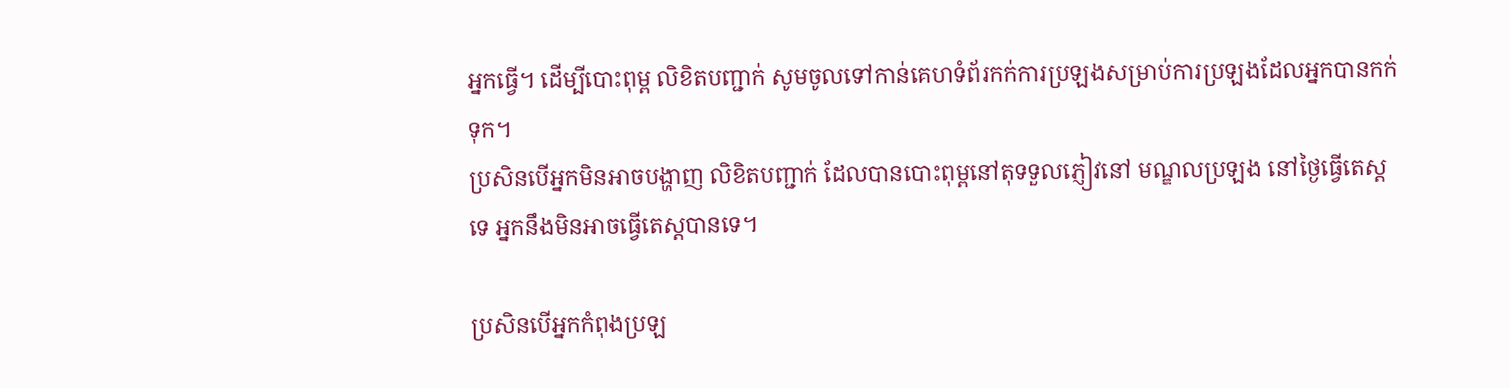អ្នកធ្វើ។ ដើម្បីបោះពុម្ព លិខិតបញ្ជាក់ សូមចូលទៅកាន់គេហទំព័រកក់ការប្រឡងសម្រាប់ការប្រឡងដែលអ្នកបានកក់ទុក។
ប្រសិនបើអ្នកមិនអាចបង្ហាញ លិខិតបញ្ជាក់ ដែលបានបោះពុម្ពនៅតុទទួលភ្ញៀវនៅ មណ្ឌលប្រឡង នៅថ្ងៃធ្វើតេស្តទេ អ្នកនឹងមិនអាចធ្វើតេស្តបានទេ។

ប្រសិនបើអ្នកកំពុងប្រឡ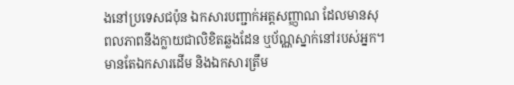ងនៅប្រទេសជប៉ុន ឯកសារបញ្ជាក់អត្តសញ្ញាណ ដែលមានសុពលភាពនឹងក្លាយជាលិខិតឆ្លងដែន ឬប័ណ្ណស្នាក់នៅរបស់អ្នក។
មានតែឯកសារដើម និងឯកសារត្រឹម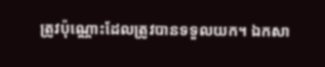ត្រូវប៉ុណ្ណោះដែលត្រូវបានទទួលយក។ ឯកសា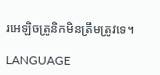រអេឡិចត្រូនិកមិនត្រឹមត្រូវទេ។

LANGUAGE